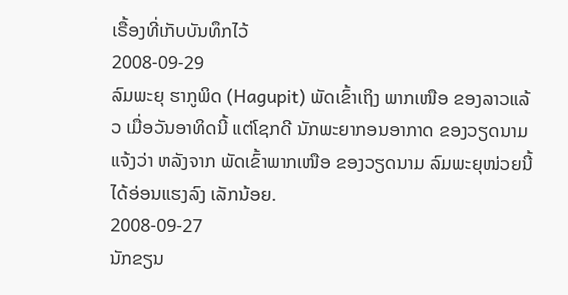ເຣື້ອງທີ່ເກັບບັນທຶກໄວ້
2008-09-29
ລົມພະຍຸ ຮາກູພິດ (Hagupit) ພັດເຂົ້າເຖິງ ພາກເໜືອ ຂອງລາວແລ້ວ ເມື່ອວັນອາທິດນີ້ ແຕ່ໂຊກດີ ນັກພະຍາກອນອາກາດ ຂອງວຽດນາມ ແຈ້ງວ່າ ຫລັງຈາກ ພັດເຂົ້າພາກເໜືອ ຂອງວຽດນາມ ລົມພະຍຸໜ່ວຍນີ້ ໄດ້ອ່ອນແຮງລົງ ເລັກນ້ອຍ.
2008-09-27
ນັກຂຽນ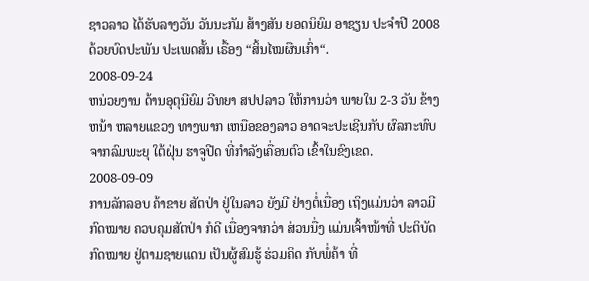ຊາວລາວ ໄດ້ຮັບລາງວັນ ວັນນະກັມ ສ້າງສັນ ຍອດນິຍົມ ອາຊຽນ ປະຈຳປີ 2008 ດ້ວຍບົດປະພັນ ປະເພດສັ້ນ ເຣື້ອງ “ສິ້ນໄໝຜືນເກົ່າ“.
2008-09-24
ຫນ່ວຍງານ ດ້ານອຸຕຸນີຍົມ ວີທຍາ ສປປລາວ ໃຫ້ການວ່າ ພາຍໃນ 2-3 ວັນ ຂ້າງຫນ້າ ຫລາຍແຂວງ ທາງພາກ ເຫນືອຂອງລາວ ອາດຈະປະເຊີນກັບ ຜົລກະທົບ ຈາກລົມພະຍຸ ໃຕ້ຝຸ່ນ ຮາຈູປີດ ທີ່ກຳລັງເຄື່ອນຕົວ ເຂົ້າໃນຂົງເຂດ.
2008-09-09
ການລັກລອບ ຄ້າຂາຍ ສັຕປ່າ ຢູ່ໃນລາວ ຍັງມີ ຢ່າງຕໍ່ເນື່ອງ ເຖິງແມ່ນວ່າ ລາວມີກົດໝາຍ ຄວບຄຸມສັຕປ່າ ກໍດີ ເນື່ອງຈາກວ່າ ສ່ວນນື່ງ ແມ່ນເຈົ້າໜ້າທີ່ ປະຕິບັດ ກົດໝາຍ ຢູ່ຕາມຊາຍແດນ ເປັນຜູ້ສົມຮູ້ ຮ່ວມຄິດ ກັບພໍ່ຄ້າ ທີ່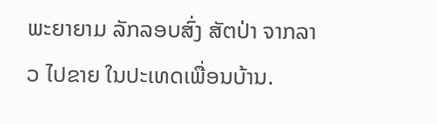ພະຍາຍາມ ລັກລອບສົ່ງ ສັຕປ່າ ຈາກລາວ ໄປຂາຍ ໃນປະເທດເພື່ອນບ້ານ.